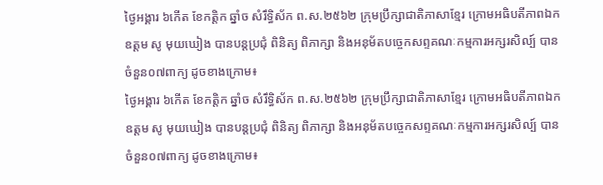ថ្ងៃអង្គារ ៦កើត ខែកត្តិក ឆ្នាំច សំរឹទ្ធិស័ក ព.ស.២៥៦២ ក្រុមប្រឹក្សាជាតិភាសាខ្មែរ ក្រោមអធិបតីភាពឯកឧត្តម សូ មុយឃៀង បានបន្តប្រជុំ ពិនិត្យ ពិភាក្សា និងអនុម័តបច្ចេកសព្ទគណៈកម្មការអក្សរសិល្ប៍ បានចំនួន០៧ពាក្យ ដូចខាងក្រោម៖
ថ្ងៃអង្គារ ៦កើត ខែកត្តិក ឆ្នាំច សំរឹទ្ធិស័ក ព.ស.២៥៦២ ក្រុមប្រឹក្សាជាតិភាសាខ្មែរ ក្រោមអធិបតីភាពឯកឧត្តម សូ មុយឃៀង បានបន្តប្រជុំ ពិនិត្យ ពិភាក្សា និងអនុម័តបច្ចេកសព្ទគណៈកម្មការអក្សរសិល្ប៍ បានចំនួន០៧ពាក្យ ដូចខាងក្រោម៖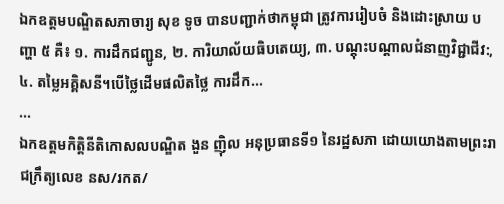ឯកឧត្តមបណ្ឌិតសភាចារ្យ សុខ ទូច បានបញ្ជាក់ថាកម្ពុជា ត្រូវការរៀបចំ និងដោះស្រាយ បញ្ហា ៥ គឺ៖ ១. ការដឹកជញ្ជូន, ២. ការិយាល័យធិបតេយ្យ, ៣. បណ្ដុះបណ្ដាលជំនាញវិជ្ជាជីវ:, ៤. តម្លៃអគ្គិសនី។បើថ្លៃដើមផលិតថ្លៃ ការដឹក...
...
ឯកឧត្ដមកិត្តិនីតិកោសលបណ្ឌិត ងួន ញ៉ិល អនុប្រធានទី១ នៃរដ្ឋសភា ដោយយោងតាមព្រះរាជក្រឹត្យលេខ នស/រកត/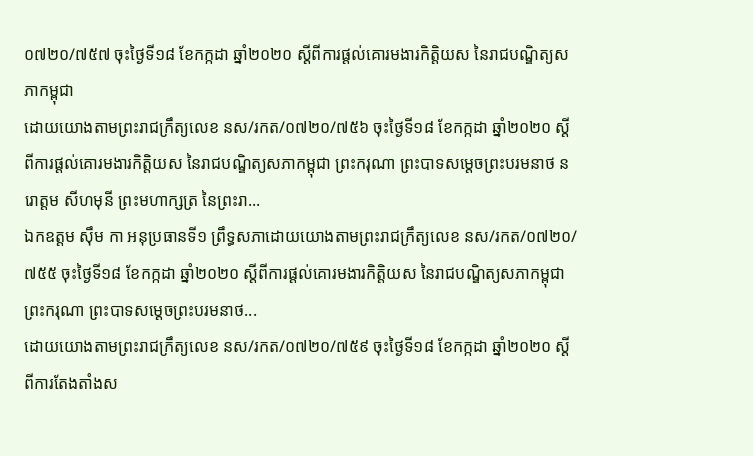០៧២០/៧៥៧ ចុះថ្ងៃទី១៨ ខែកក្កដា ឆ្នាំ២០២០ ស្ដីពីការផ្ដល់គោរមងារកិត្តិយស នៃរាជបណ្ឌិត្យសភាកម្ពុជា
ដោយយោងតាមព្រះរាជក្រឹត្យលេខ នស/រកត/០៧២០/៧៥៦ ចុះថ្ងៃទី១៨ ខែកក្កដា ឆ្នាំ២០២០ ស្ដីពីការផ្ដល់គោរមងារកិត្តិយស នៃរាជបណ្ឌិត្យសភាកម្ពុជា ព្រះករុណា ព្រះបាទសម្ដេចព្រះបរមនាថ នរោត្ដម សីហមុនី ព្រះមហាក្សត្រ នៃព្រះរា...
ឯកឧត្ដម ស៊ឹម កា អនុប្រធានទី១ ព្រឹទ្ធសភាដោយយោងតាមព្រះរាជក្រឹត្យលេខ នស/រកត/០៧២០/៧៥៥ ចុះថ្ងៃទី១៨ ខែកក្កដា ឆ្នាំ២០២០ ស្ដីពីការផ្ដល់គោរមងារកិត្តិយស នៃរាជបណ្ឌិត្យសភាកម្ពុជា ព្រះករុណា ព្រះបាទសម្ដេចព្រះបរមនាថ...
ដោយយោងតាមព្រះរាជក្រឹត្យលេខ នស/រកត/០៧២០/៧៥៩ ចុះថ្ងៃទី១៨ ខែកក្កដា ឆ្នាំ២០២០ ស្ដីពីការតែងតាំងស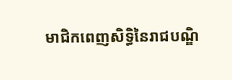មាជិកពេញសិទ្ធិនៃរាជបណ្ឌិ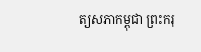ត្យសភាកម្ពុជា ព្រះករុ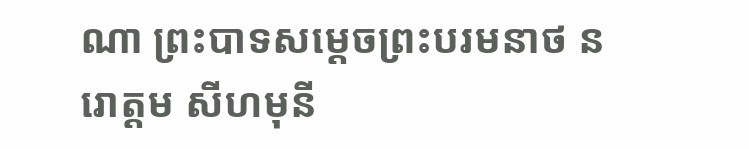ណា ព្រះបាទសម្ដេចព្រះបរមនាថ នរោត្ដម សីហមុនី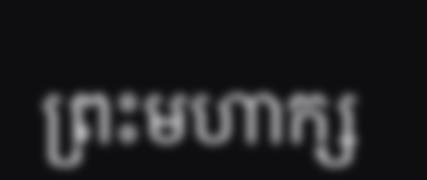ព្រះមហាក្ស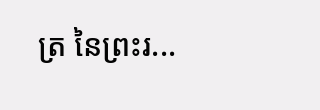ត្រ នៃព្រះរ...